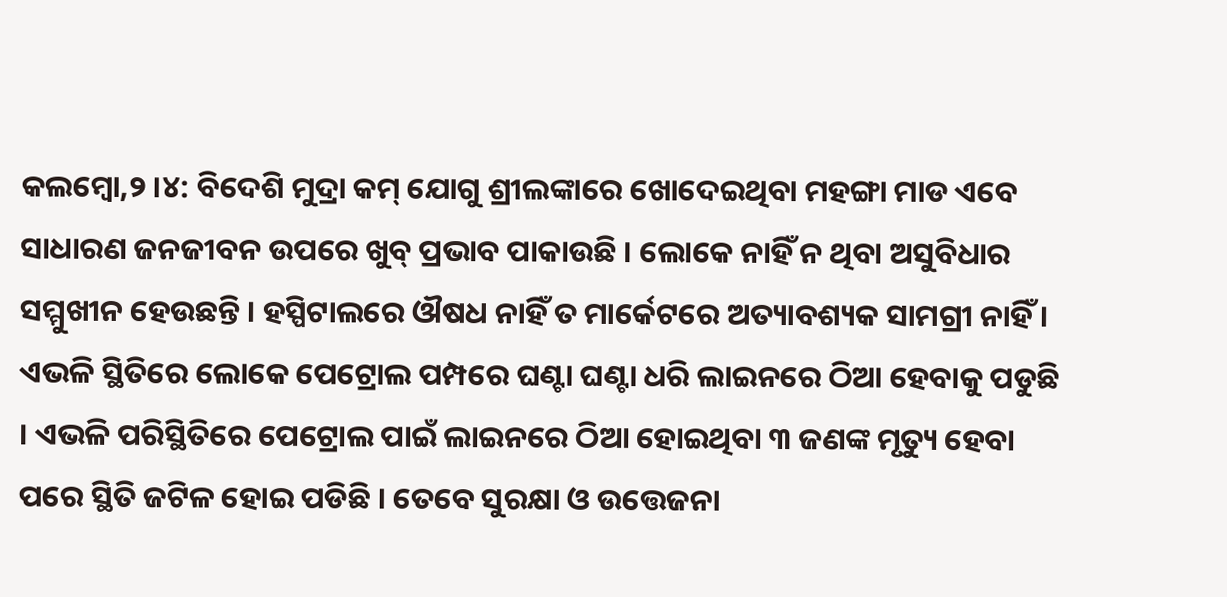କଲମ୍ବୋ,୨ ।୪: ବିଦେଶି ମୁଦ୍ରା କମ୍ ଯୋଗୁ ଶ୍ରୀଲଙ୍କାରେ ଖୋଦେଇଥିବା ମହଙ୍ଗା ମାଡ ଏବେ ସାଧାରଣ ଜନଜୀବନ ଉପରେ ଖୁବ୍ ପ୍ରଭାବ ପାକାଉଛି । ଲୋକେ ନାହିଁ ନ ଥିବା ଅସୁବିଧାର ସମ୍ମୁଖୀନ ହେଉଛନ୍ତି । ହସ୍ପିଟାଲରେ ଔଷଧ ନାହିଁ ତ ମାର୍କେଟରେ ଅତ୍ୟାବଶ୍ୟକ ସାମଗ୍ରୀ ନାହିଁ । ଏଭଳି ସ୍ଥିତିରେ ଲୋକେ ପେଟ୍ରୋଲ ପମ୍ପରେ ଘଣ୍ଟା ଘଣ୍ଟା ଧରି ଲାଇନରେ ଠିଆ ହେବାକୁ ପଡୁଛି । ଏଭଳି ପରିସ୍ଥିତିରେ ପେଟ୍ରୋଲ ପାଇଁ ଲାଇନରେ ଠିଆ ହୋଇଥିବା ୩ ଜଣଙ୍କ ମୃତ୍ୟୁ ହେବା ପରେ ସ୍ଥିତି ଜଟିଳ ହୋଇ ପଡିଛି । ତେବେ ସୁରକ୍ଷା ଓ ଉତ୍ତେଜନା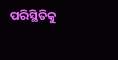ପରିସ୍ଥିତିକୁ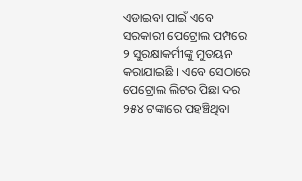ଏଡାଇବା ପାଇଁ ଏବେ ସରକାରୀ ପେଟ୍ରୋଲ ପମ୍ପରେ ୨ ସୁରକ୍ଷାକର୍ମୀଙ୍କୁ ମୁତୟନ କରାଯାଇଛି । ଏବେ ସେଠାରେ ପେଟ୍ରୋଲ ଲିଟର ପିଛା ଦର ୨୫୪ ଟଙ୍କାରେ ପହଞ୍ଚିଥିବା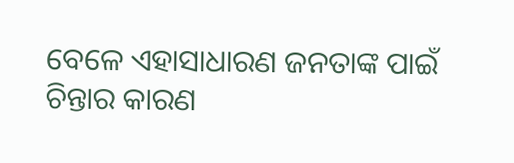ବେଳେ ଏହାସାଧାରଣ ଜନତାଙ୍କ ପାଇଁ ଚିନ୍ତାର କାରଣ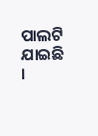ପାଲଟି ଯାଇଛି ।